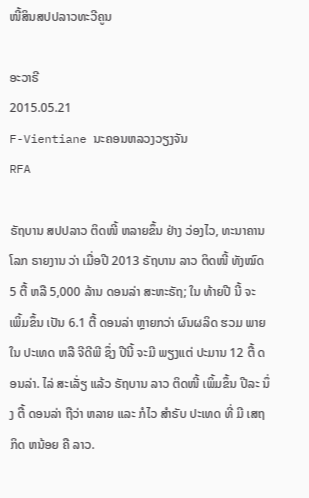ໜີ້ສິນສປປລາວທະວີຄູນ

ອະວາຣີ
2015.05.21
F-Vientiane ນະຄອນຫລວງວຽງຈັນ
RFA

ຣັຖບານ ສປປລາວ ຕິດໜີ້ ຫລາຍຂຶ້ນ ຢ່າງ ວ່ອງໄວ, ທະນາຄານ ໂລກ ຣາຍງານ ວ່າ ເມື່ອປີ 2013 ຣັຖບານ ລາວ ຕິດໜີ້ ທັງໝົດ 5 ຕື້ ຫລື 5,000 ລ້ານ ດອນລ່າ ສະຫະຣັຖ; ໃນ ທ້າຍປີ ນີ້ ຈະ ເພິ້ມຂຶ້ນ ເປັນ 6.1 ຕື້ ດອນລ່າ ຫຼາຍກວ່າ ຜົນຜລິດ ຮວມ ພາຍໃນ ປະເທດ ຫລື ຈີດີພີ ຊຶ່ງ ປີນີ້ ຈະມີ ພຽງແຕ່ ປະມານ 12 ຕື້ ດອນລ່າ. ໄລ່ ສະເລັ່ຽ ແລ້ວ ຣັຖບານ ລາວ ຕິດໜີ້ ເພິ້ມຂຶ້ນ ປີລະ ນຶ່ງ ຕື້ ດອນລ່າ ຖືວ່າ ຫລາຍ ແລະ ກໍໄວ ສຳຣັບ ປະເທດ ທີ່ ມີ ເສຖກິດ ຫນ້ອຍ ຄື ລາວ.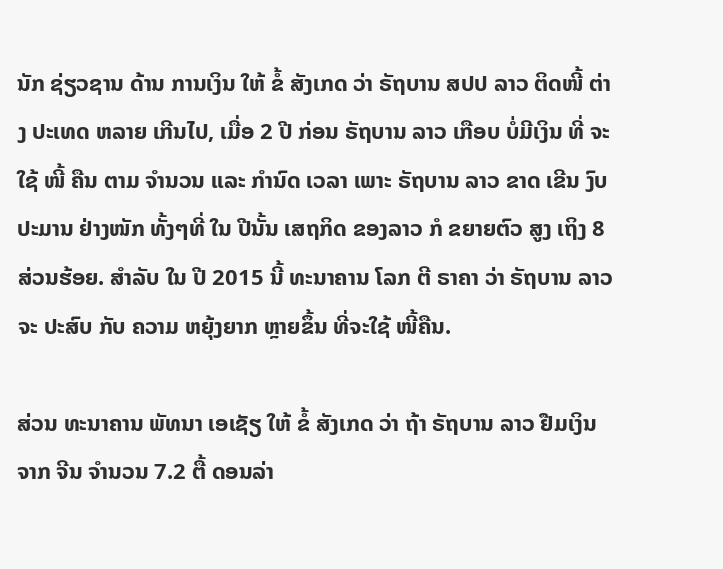ນັກ ຊ່ຽວຊານ ດ້ານ ການເງິນ ໃຫ້ ຂໍ້ ສັງເກດ ວ່າ ຣັຖບານ ສປປ ລາວ ຕິດໜີ້ ຕ່າງ ປະເທດ ຫລາຍ ເກີນໄປ, ເມື່ອ 2 ປີ ກ່ອນ ຣັຖບານ ລາວ ເກືອບ ບໍ່ມີເງິນ ທີ່ ຈະໃຊ້ ໜີ້ ຄືນ ຕາມ ຈຳນວນ ແລະ ກຳນົດ ເວລາ ເພາະ ຣັຖບານ ລາວ ຂາດ ເຂີນ ງົບປະມານ ຢ່າງໜັກ ທັ້ງໆທີ່ ໃນ ປີນັ້ນ ເສຖກິດ ຂອງລາວ ກໍ ຂຍາຍຕົວ ສູງ ເຖິງ 8 ສ່ວນຮ້ອຍ. ສຳລັບ ໃນ ປີ 2015 ນີ້ ທະນາຄານ ໂລກ ຕີ ຣາຄາ ວ່າ ຣັຖບານ ລາວ ຈະ ປະສົບ ກັບ ຄວາມ ຫຍຸ້ງຍາກ ຫຼາຍຂຶ້ນ ທີ່ຈະໃຊ້ ໜີ້ຄືນ.

ສ່ວນ ທະນາຄານ ພັທນາ ເອເຊັຽ ໃຫ້ ຂໍ້ ສັງເກດ ວ່າ ຖ້າ ຣັຖບານ ລາວ ຢືມເງິນ ຈາກ ຈີນ ຈຳນວນ 7.2 ຕື້ ດອນລ່າ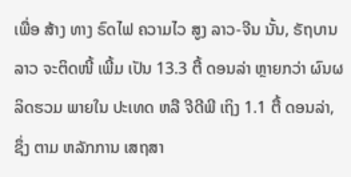ເພື່ອ ສ້າງ ທາງ ຣົດໄຟ ຄວາມໄວ ສູງ ລາວ-ຈີນ ນັ້ນ, ຣັຖບານ ລາວ ຈະຕິດໜີ້ ເພີ້ມ ເປັນ 13.3 ຕື້ ດອນລ່າ ຫຼາຍກວ່າ ຜົນຜລິດຮວມ ພາຍໃນ ປະເທດ ຫລື ຈີດີພີ ເຖິງ 1.1 ຕື້ ດອນລ່າ, ຊຶ່ງ ຕາມ ຫລັກການ ເສຖສາ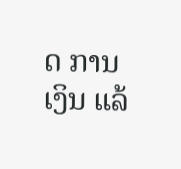ດ ການເງິນ ແລ້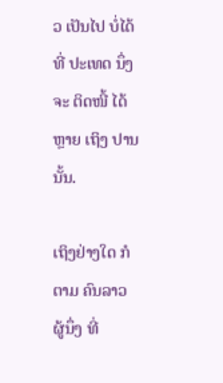ວ ເປັນໄປ ບໍ່ໄດ້ ທີ່ ປະເທດ ນຶ່ງ ຈະ ຕິດໜີ້ ໄດ້ຫຼາຍ ເຖິງ ປານນັ້ນ.

ເຖິງຢ່າງໃດ ກໍຕາມ ຄົນລາວ ຜູ້ນຶ່ງ ທີ່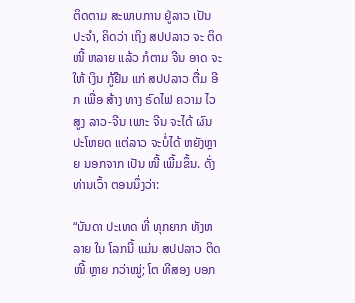ຕິດຕາມ ສະພາບການ ຢູ່ລາວ ເປັນ ປະຈຳ, ຄິດວ່າ ເຖິງ ສປປລາວ ຈະ ຕິດໜີ້ ຫລາຍ ແລ້ວ ກໍຕາມ ຈີນ ອາດ ຈະໃຫ້ ເງິນ ກູ້ຢືມ ແກ່ ສປປລາວ ຕື່ມ ອີກ ເພື່ອ ສ້າງ ທາງ ຣົດໄຟ ຄວາມ ໄວສູງ ລາວ-ຈີນ ເພາະ ຈີນ ຈະໄດ້ ຜົນ ປະໂຫຍດ ແຕ່ລາວ ຈະບໍ່ໄດ້ ຫຍັງຫຼາຍ ນອກຈາກ ເປັນ ໜີ້ ເພີ້ມຂຶ້ນ. ດັ່ງ ທ່ານເວົ້າ ຕອນນຶ່ງວ່າ:

“ບັນດາ ປະເທດ ທີ່ ທຸກຍາກ ທັງຫລາຍ ໃນ ໂລກນີ້ ແມ່ນ ສປປລາວ ຕິດໜີ້ ຫຼາຍ ກວ່າໝູ່; ໂຕ ທີສອງ ບອກ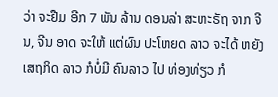ວ່າ ຈະຢືມ ອີກ 7 ພັນ ລ້ານ ດອນລ່າ ສະຫະຣັຖ ຈາກ ຈີນ, ຈີນ ອາດ ຈະໃຫ້ ແຕ່ຜົນ ປະໂຫຍດ ລາວ ຈະໄດ້ ຫຍັງ ເສຖກິດ ລາວ ກໍບໍ່ມີ ຄົນລາວ ໄປ ທ່ອງທ່ຽວ ກໍ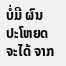ບໍ່ມີ ຜົນ ປະໂຫຍດ ຈະໄດ້ ຈາກ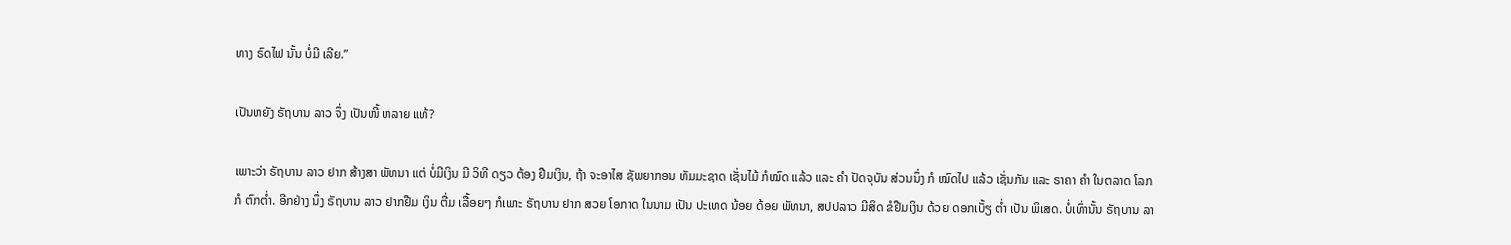ທາງ ຣົດໄຟ ນັ້ນ ບໍ່ມີ ເລີຍ.”

ເປັນຫຍັງ ຣັຖບານ ລາວ ຈຶ່ງ ເປັນໜີ້ ຫລາຍ ແທ້?

ເພາະວ່າ ຣັຖບານ ລາວ ຢາກ ສ້າງສາ ພັທນາ ແຕ່ ບໍ່ມີເງິນ ມີ ວິທີ ດຽວ ຕ້ອງ ຢືມເງິນ, ຖ້າ ຈະອາໄສ ຊັພຍາກອນ ທັມມະຊາດ ເຊັ່ນໄມ້ ກໍໝົດ ແລ້ວ ແລະ ຄຳ ປັດຈຸບັນ ສ່ວນນຶ່ງ ກໍ ໝົດໄປ ແລ້ວ ເຊັ່ນກັນ ແລະ ຣາຄາ ຄຳ ໃນຕລາດ ໂລກ ກໍ ຕົກຕ່ຳ. ອີກຢ່າງ ນຶ່ງ ຣັຖບານ ລາວ ຢາກຢືມ ເງິນ ຕື່ມ ເລື້ອຍໆ ກໍເພາະ ຣັຖບານ ຢາກ ສວຍ ໂອກາດ ໃນນາມ ເປັນ ປະເທດ ນ້ອຍ ດ້ອຍ ພັທນາ, ສປປລາວ ມີສິດ ຂໍຢືມເງິນ ດ້ວຍ ດອກເບັ້ຽ ຕ່ຳ ເປັນ ພິເສດ. ບໍ່ເທົ່ານັ້ນ ຣັຖບານ ລາ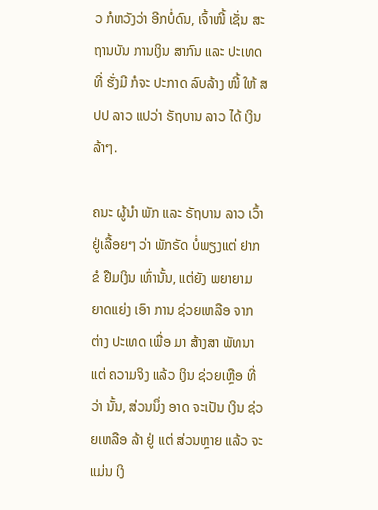ວ ກໍຫວັງວ່າ ອີກບໍ່ດົນ, ເຈົ້າໜີ້ ເຊັ່ນ ສະຖານບັນ ການເງິນ ສາກົນ ແລະ ປະເທດ ທີ່ ຮັ່ງມີ ກໍຈະ ປະກາດ ລົບລ້າງ ໜີ້ ໃຫ້ ສປປ ລາວ ແປວ່າ ຣັຖບານ ລາວ ໄດ້ ເງິນ ລ້າໆ.

ຄນະ ຜູ້ນໍາ ພັກ ແລະ ຣັຖບານ ລາວ ເວົ້າ ຢູ່ເລື້ອຍໆ ວ່າ ພັກຣັດ ບໍ່ພຽງແຕ່ ຢາກ ຂໍ ຢືມເງິນ ເທົ່ານັ້ນ, ແຕ່ຍັງ ພຍາຍາມ ຍາດແຍ່ງ ເອົາ ການ ຊ່ວຍເຫລືອ ຈາກ ຕ່າງ ປະເທດ ເພື່ອ ມາ ສ້າງສາ ພັທນາ ແຕ່ ຄວາມຈິງ ແລ້ວ ເງິນ ຊ່ວຍເຫຼືອ ທີ່ວ່າ ນັ້ນ, ສ່ວນນຶ່ງ ອາດ ຈະເປັນ ເງິນ ຊ່ວຍເຫລືອ ລ້າ ຢູ່ ແຕ່ ສ່ວນຫຼາຍ ແລ້ວ ຈະ ແມ່ນ ເງິ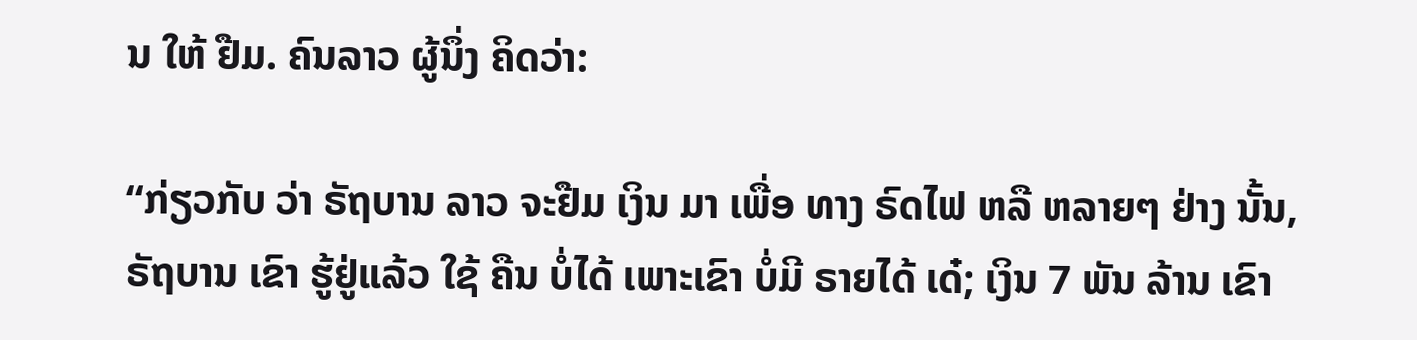ນ ໃຫ້ ຢືມ. ຄົນລາວ ຜູ້ນຶ່ງ ຄິດວ່າ:

“ກ່ຽວກັບ ວ່າ ຣັຖບານ ລາວ ຈະຢືມ ເງິນ ມາ ເພື່ອ ທາງ ຣົດໄຟ ຫລື ຫລາຍໆ ຢ່າງ ນັ້ນ, ຣັຖບານ ເຂົາ ຮູ້ຢູ່ແລ້ວ ໃຊ້ ຄືນ ບໍ່ໄດ້ ເພາະເຂົາ ບໍ່ມີ ຣາຍໄດ້ ເດ໋; ເງິນ 7 ພັນ ລ້ານ ເຂົາ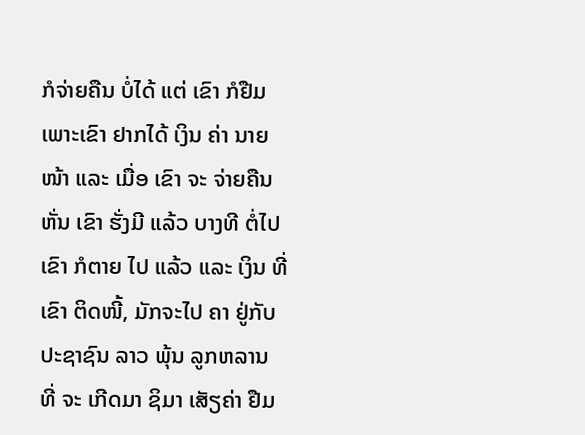ກໍຈ່າຍຄືນ ບໍ່ໄດ້ ແຕ່ ເຂົາ ກໍຢືມ ເພາະເຂົາ ຢາກໄດ້ ເງິນ ຄ່າ ນາຍໜ້າ ແລະ ເມື່ອ ເຂົາ ຈະ ຈ່າຍຄືນ ຫັ່ນ ເຂົາ ຮັ່ງມີ ແລ້ວ ບາງທີ ຕໍ່ໄປ ເຂົາ ກໍຕາຍ ໄປ ແລ້ວ ແລະ ເງິນ ທີ່ ເຂົາ ຕິດໜີ້, ມັກຈະໄປ ຄາ ຢູ່ກັບ ປະຊາຊົນ ລາວ ພຸ້ນ ລູກຫລານ ທີ່ ຈະ ເກີດມາ ຊິມາ ເສັຽຄ່າ ຢືມ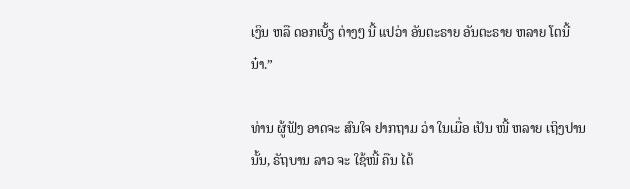ເງິນ ຫລື ດອກເບັ້ຽ ຕ່າງໆ ນີ້ ແປວ່າ ອັນຕະຣາຍ ອັນຕະຣາຍ ຫລາຍ ໂຕນີ້ ນ໋າ.”

ທ່ານ ຜູ້ຟັງ ອາດຈະ ສົນໃຈ ຢາກຖາມ ວ່າ ໃນເມື່ອ ເປັນ ໜີ້ ຫລາຍ ເຖິງປານ ນັ້ນ, ຣັຖບານ ລາວ ຈະ ໃຊ້ໜີ້ ຄືນ ໄດ້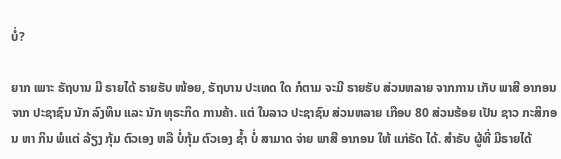ບໍ່?

ຍາກ ເພາະ ຣັຖບານ ມີ ຣາຍໄດ້ ຣາຍຮັບ ໜ້ອຍ, ຣັຖບານ ປະເທດ ໃດ ກໍຕາມ ຈະມີ ຣາຍຮັບ ສ່ວນຫລາຍ ຈາກການ ເກັບ ພາສີ ອາກອນ ຈາກ ປະຊາຊົນ ນັກ ລົງທຶນ ແລະ ນັກ ທຸຣະກິດ ການຄ້າ. ແຕ່ ໃນລາວ ປະຊາຊົນ ສ່ວນຫລາຍ ເກືອບ 80 ສ່ວນຮ້ອຍ ເປັນ ຊາວ ກະສິກອນ ຫາ ກິນ ພໍແຕ່ ລ້ຽງ ກຸ້ມ ຕົວເອງ ຫລື ບໍ່ກຸ້ມ ຕົວເອງ ຊ້ຳ ບໍ່ ສາມາດ ຈ່າຍ ພາສີ ອາກອນ ໃຫ້ ແກ່ຣັດ ໄດ້. ສຳຣັບ ຜູ້ທີ່ ມີຣາຍໄດ້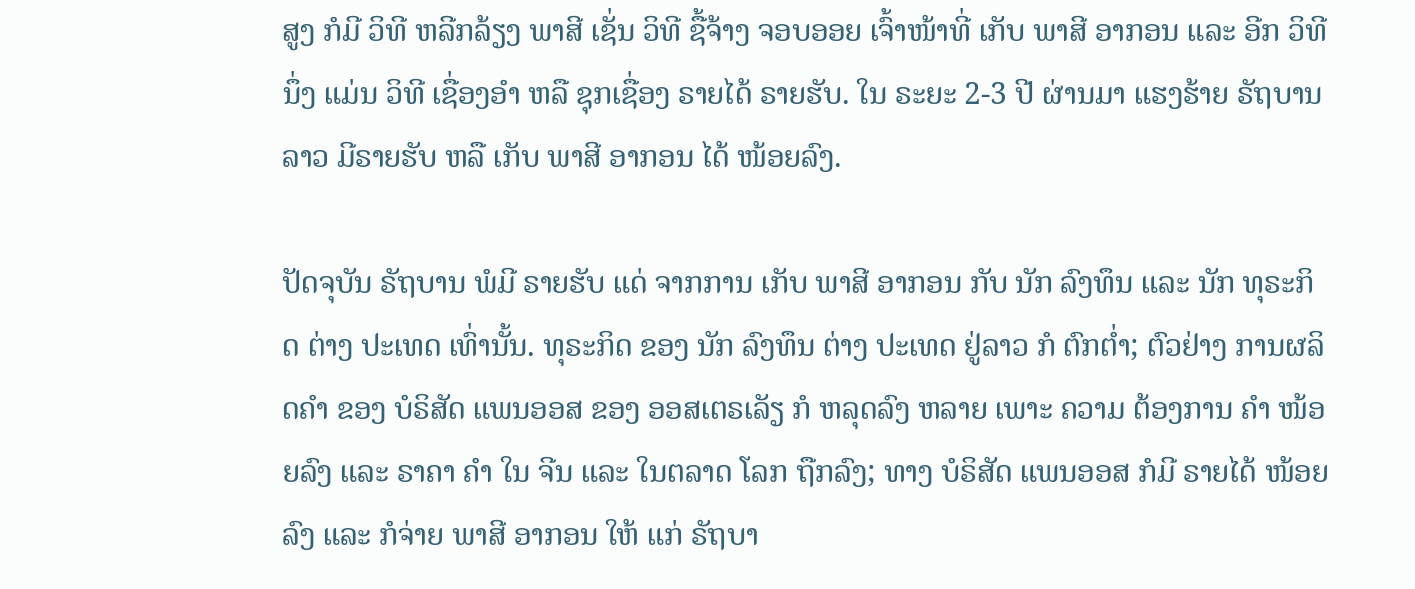ສູງ ກໍມີ ວິທີ ຫລີກລ້ຽງ ພາສີ ເຊັ່ນ ວິທີ ຊື້ຈ້າງ ຈອບອອຍ ເຈົ້າໜ້າທີ່ ເກັບ ພາສີ ອາກອນ ແລະ ອີກ ວິທີ ນຶ່ງ ແມ່ນ ວິທີ ເຊື່ອງອຳ ຫລື ຊຸກເຊື່ອງ ຣາຍໄດ້ ຣາຍຮັບ. ໃນ ຣະຍະ 2-3 ປີ ຜ່ານມາ ແຮງຮ້າຍ ຣັຖບານ ລາວ ມີຣາຍຮັບ ຫລື ເກັບ ພາສີ ອາກອນ ໄດ້ ໜ້ອຍລົງ.

ປັດຈຸບັນ ຣັຖບານ ພໍມີ ຣາຍຮັບ ແດ່ ຈາກການ ເກັບ ພາສີ ອາກອນ ກັບ ນັກ ລົງທຶນ ແລະ ນັກ ທຸຣະກິດ ຕ່າງ ປະເທດ ເທົ່ານັ້ນ. ທຸຣະກິດ ຂອງ ນັກ ລົງທຶນ ຕ່າງ ປະເທດ ຢູ່ລາວ ກໍ ຕົກຕໍ່າ; ຕົວຢ່າງ ການຜລິດຄຳ ຂອງ ບໍຣິສັດ ແພນອອສ ຂອງ ອອສເຕຣເລັຽ ກໍ ຫລຸດລົງ ຫລາຍ ເພາະ ຄວາມ ຕ້ອງການ ຄຳ ໜ້ອຍລົງ ແລະ ຣາຄາ ຄຳ ໃນ ຈີນ ແລະ ໃນຕລາດ ໂລກ ຖືກລົງ; ທາງ ບໍຣິສັດ ແພນອອສ ກໍມີ ຣາຍໄດ້ ໜ້ອຍລົງ ແລະ ກໍຈ່າຍ ພາສີ ອາກອນ ໃຫ້ ແກ່ ຣັຖບາ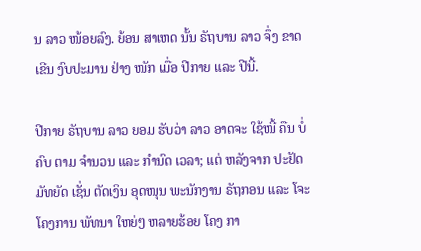ນ ລາວ ໜ້ອຍລົງ. ຍ້ອນ ສາເຫດ ນັ້ນ ຣັຖບານ ລາວ ຈຶ່ງ ຂາດເຂີນ ງົບປະມານ ຢ່າງ ໜັກ ເມື່ອ ປີກາຍ ແລະ ປີນີ້.

ປີກາຍ ຣັຖບານ ລາວ ຍອມ ຮັບວ່າ ລາວ ອາດຈະ ໃຊ້ໜີ້ ຄືນ ບໍ່ຄົບ ຕາມ ຈຳນວນ ແລະ ກຳນົດ ເວລາ; ແຕ່ ຫລັງຈາກ ປະຢັດ ມັທຍັດ ເຊັ່ນ ຕັດເງິນ ອຸດໜຸນ ພະນັກງານ ຣັຖກອນ ແລະ ໂຈະ ໂຄງການ ພັທນາ ໃຫຍ່ໆ ຫລາຍຮ້ອຍ ໂຄງ ກາ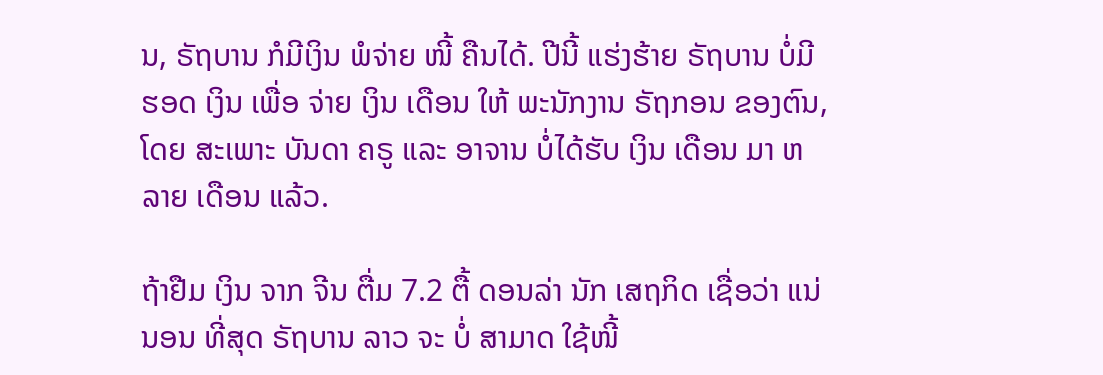ນ, ຣັຖບານ ກໍມີເງິນ ພໍຈ່າຍ ໜີ້ ຄືນໄດ້. ປີນີ້ ແຮ່ງຮ້າຍ ຣັຖບານ ບໍ່ມີຮອດ ເງິນ ເພື່ອ ຈ່າຍ ເງິນ ເດືອນ ໃຫ້ ພະນັກງານ ຣັຖກອນ ຂອງຕົນ, ໂດຍ ສະເພາະ ບັນດາ ຄຣູ ແລະ ອາຈານ ບໍ່ໄດ້ຮັບ ເງິນ ເດືອນ ມາ ຫລາຍ ເດືອນ ແລ້ວ.

ຖ້າຢືມ ເງິນ ຈາກ ຈີນ ຕື່ມ 7.2 ຕື້ ດອນລ່າ ນັກ ເສຖກິດ ເຊື່ອວ່າ ແນ່ນອນ ທີ່ສຸດ ຣັຖບານ ລາວ ຈະ ບໍ່ ສາມາດ ໃຊ້ໜີ້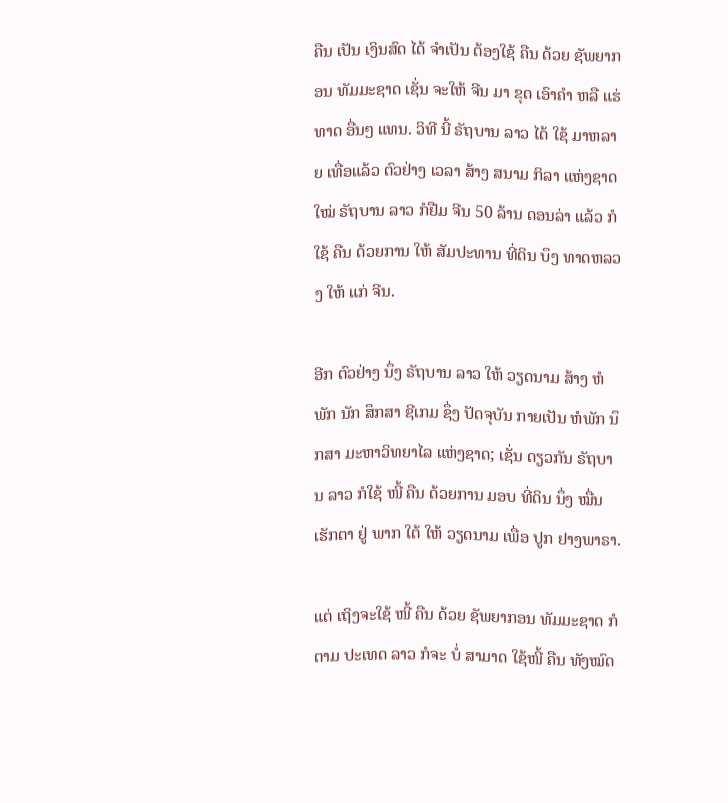ຄືນ ເປັນ ເງິນສົດ ໄດ້ ຈຳເປັນ ຕ້ອງໃຊ້ ຄືນ ດ້ວຍ ຊັພຍາກອນ ທັມມະຊາດ ເຊັ່ນ ຈະໃຫ້ ຈີນ ມາ ຂຸດ ເອົາຄຳ ຫລື ແຮ່ທາດ ອື່ນໆ ແທນ. ວິທີ ນີ້ ຣັຖບານ ລາວ ໄດ້ ໃຊ້ ມາຫລາຍ ເທື່ອແລ້ວ ຕົວຢ່າງ ເວລາ ສ້າງ ສນາມ ກິລາ ແຫ່ງຊາດ ໃໝ່ ຣັຖບານ ລາວ ກໍຢືມ ຈີນ 50 ລ້ານ ດອນລ່າ ແລ້ວ ກໍໃຊ້ ຄືນ ດ້ວຍການ ໃຫ້ ສັມປະທານ ທີ່ດິນ ບຶງ ທາດຫລວງ ໃຫ້ ແກ່ ຈີນ.

ອີກ ຕົວຢ່າງ ນຶ່ງ ຣັຖບານ ລາວ ໃຫ້ ວຽດນາມ ສ້າງ ຫໍພັກ ນັກ ສຶກສາ ຊີເກມ ຊຶ່ງ ປັດຈຸບັນ ກາຍເປັນ ຫໍພັກ ນຶກສາ ມະຫາວິທຍາໄລ ແຫ່ງຊາດ; ເຊັ່ນ ດຽວກັນ ຣັຖບານ ລາວ ກໍໃຊ້ ໜີ້ ຄືນ ດ້ວຍການ ມອບ ທີ່ດິນ ນຶ່ງ ໝື່ນ ເຮັກຕາ ຢູ່ ພາກ ໃຕ້ ໃຫ້ ວຽດນາມ ເພື່ອ ປູກ ຢາງພາຣາ.

ແຕ່ ເຖິງຈະໃຊ້ ໜີ້ ຄືນ ດ້ວຍ ຊັພຍາກອນ ທັມມະຊາດ ກໍຕາມ ປະເທດ ລາວ ກໍຈະ ບໍ່ ສາມາດ ໃຊ້ໜີ້ ຄືນ ທັງໝົດ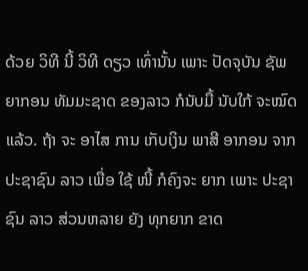ດ້ວຍ ວິທີ ນີ້ ວິທີ ດຽວ ເທົ່ານັ້ນ ເພາະ ປັດຈຸບັນ ຊັພຍາກອນ ທັມມະຊາດ ຂອງລາວ ກໍນັບມື້ ນັບໃກ້ ຈະໝົດ ແລ້ວ. ຖ້າ ຈະ ອາໄສ ການ ເກັບເງິນ ພາສີ ອາກອນ ຈາກ ປະຊາຊົນ ລາວ ເພື່ອ ໃຊ້ ໜີ້ ກໍຄົງຈະ ຍາກ ເພາະ ປະຊາຊົນ ລາວ ສ່ວນຫລາຍ ຍັງ ທຸກຍາກ ຂາດ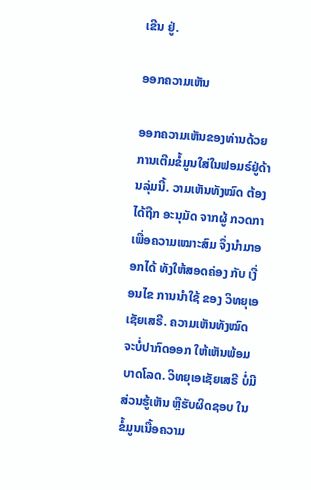ເຂີນ ຢູ່.

ອອກຄວາມເຫັນ

ອອກຄວາມເຫັນຂອງທ່ານດ້ວຍການເຕີມຂໍ້ມູນໃສ່ໃນຟອມຣ໌ຢູ່ດ້ານລຸ່ມນີ້. ວາມເຫັນທັງໝົດ ຕ້ອງໄດ້ຖືກ ອະນຸມັດ ຈາກຜູ້ ກວດກາ ເພື່ອຄວາມເໝາະສົມ ຈຶ່ງນໍາມາອອກໄດ້ ທັງໃຫ້ສອດຄ່ອງ ກັບ ເງື່ອນໄຂ ການນຳໃຊ້ ຂອງ ວິທຍຸເອເຊັຍເສຣີ. ຄວາມເຫັນທັງໝົດ ຈະບໍ່ປາກົດອອກ ໃຫ້ເຫັນພ້ອມບາດໂລດ. ວິທຍຸເອເຊັຍເສຣີ ບໍ່ມີສ່ວນຮູ້ເຫັນ ຫຼືຮັບຜິດຊອບ ໃນຂໍ້ມູນເນື້ອຄວາມ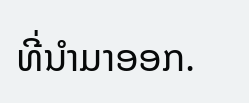ທີ່ນໍາມາອອກ.